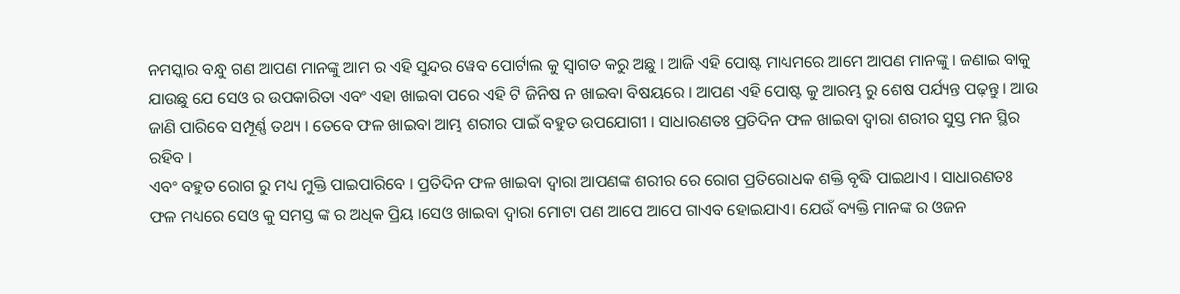ନମସ୍କାର ବନ୍ଧୁ ଗଣ ଆପଣ ମାନଙ୍କୁ ଆମ ର ଏହି ସୁନ୍ଦର ୱେବ ପୋର୍ଟାଲ କୁ ସ୍ୱାଗତ କରୁ ଅଛୁ । ଆଜି ଏହି ପୋଷ୍ଟ ମାଧ୍ୟମରେ ଆମେ ଆପଣ ମାନଙ୍କୁ । ଜଣାଇ ବାକୁ ଯାଉଛୁ ଯେ ସେଓ ର ଉପକାରିତା ଏବଂ ଏହା ଖାଇବା ପରେ ଏହି ଟି ଜିନିଷ ନ ଖାଇବା ବିଷୟରେ । ଆପଣ ଏହି ପୋଷ୍ଟ କୁ ଆରମ୍ଭ ରୁ ଶେଷ ପର୍ଯ୍ୟନ୍ତ ପଢ଼ନ୍ତୁ । ଆଉ ଜାଣି ପାରିବେ ସମ୍ପୂର୍ଣ୍ଣ ତଥ୍ୟ । ତେବେ ଫଳ ଖାଇବା ଆମ୍ଭ ଶରୀର ପାଇଁ ବହୁତ ଉପଯୋଗୀ । ସାଧାରଣତଃ ପ୍ରତିଦିନ ଫଳ ଖାଇବା ଦ୍ୱାରା ଶରୀର ସୁସ୍ତ ମନ ସ୍ଥିର ରହିବ ।
ଏବଂ ବହୁତ ରୋଗ ରୁ ମଧ୍ୟ ମୁକ୍ତି ପାଇପାରିବେ । ପ୍ରତିଦିନ ଫଳ ଖାଇବା ଦ୍ଵାରା ଆପଣଙ୍କ ଶରୀର ରେ ରୋଗ ପ୍ରତିରୋଧକ ଶକ୍ତି ବୃଦ୍ଧି ପାଇଥାଏ । ସାଧାରଣତଃ ଫଳ ମଧ୍ୟରେ ସେଓ କୁ ସମସ୍ତ ଙ୍କ ର ଅଧିକ ପ୍ରିୟ ।ସେଓ ଖାଇବା ଦ୍ବାରା ମୋଟା ପଣ ଆପେ ଆପେ ଗାଏବ ହୋଇଯାଏ। ଯେଉଁ ବ୍ୟକ୍ତି ମାନଙ୍କ ର ଓଜନ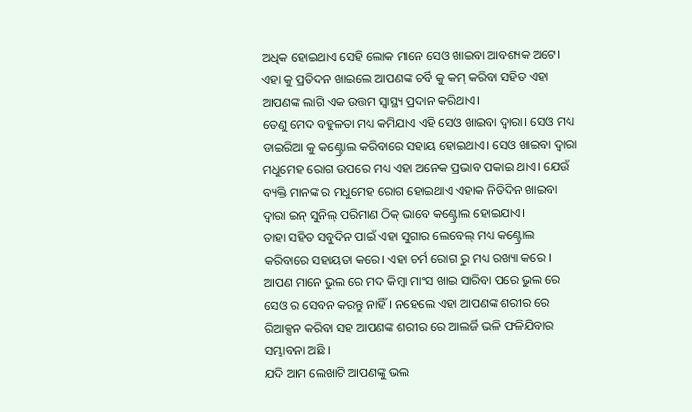ଅଧିକ ହୋଇଥାଏ ସେହି ଲୋକ ମାନେ ସେଓ ଖାଇବା ଆବଶ୍ୟକ ଅଟେ। ଏହା କୁ ପ୍ରତିଦନ ଖାଇଲେ ଆପଣଙ୍କ ଚର୍ବି କୁ କମ୍ କରିବା ସହିତ ଏହା ଆପଣଙ୍କ ଲାଗି ଏକ ଉତ୍ତମ ସ୍ୱାସ୍ଥ୍ୟ ପ୍ରଦାନ କରିଥାଏ।
ତେଣୁ ମେଦ ବହୁଳତା ମଧ୍ୟ କମିଯାଏ ଏହି ସେଓ ଖାଇବା ଦ୍ବାରା। ସେଓ ମଧ୍ୟ ଡାଇରିଆ କୁ କଣ୍ଟ୍ରୋଲ କରିବାରେ ସହାୟ ହୋଇଥାଏ। ସେଓ ଖାଇବା ଦ୍ବାରା ମଧୁମେହ ରୋଗ ଉପରେ ମଧ୍ୟ ଏହା ଅନେକ ପ୍ରଭାବ ପକାଇ ଥାଏ। ଯେଉଁ ବ୍ୟକ୍ତି ମାନଙ୍କ ର ମଧୁମେହ ରୋଗ ହୋଇଥାଏ ଏହାକ ନିତିଦିନ ଖାଇବା ଦ୍ବାରା ଇନ୍ ସୁନିଲ୍ ପରିମାଣ ଠିକ୍ ଭାବେ କଣ୍ଟ୍ରୋଲ ହୋଇଯାଏ।
ତାହା ସହିତ ସବୁଦିନ ପାଇଁ ଏହା ସୁଗାର ଲେବେଲ୍ ମଧ୍ୟ କଣ୍ଟ୍ରୋଲ କରିବାରେ ସହାୟତା କରେ। ଏହା ଚର୍ମ ରୋଗ ରୁ ମଧ୍ୟ ରଖ୍ୟା କରେ । ଆପଣ ମାନେ ଭୁଲ ରେ ମଦ କିମ୍ବା ମାଂସ ଖାଇ ସାରିବା ପରେ ଭୁଲ ରେ ସେଓ ର ସେବନ କରନ୍ତୁ ନାହିଁ । ନହେଲେ ଏହା ଆପଣଙ୍କ ଶରୀର ରେ ରିଆକ୍ସନ କରିବା ସହ ଆପଣଙ୍କ ଶରୀର ରେ ଆଲର୍ଜି ଭଳି ଫଳିଯିବାର ସମ୍ଭାବନା ଅଛି ।
ଯଦି ଆମ ଲେଖାଟି ଆପଣଙ୍କୁ ଭଲ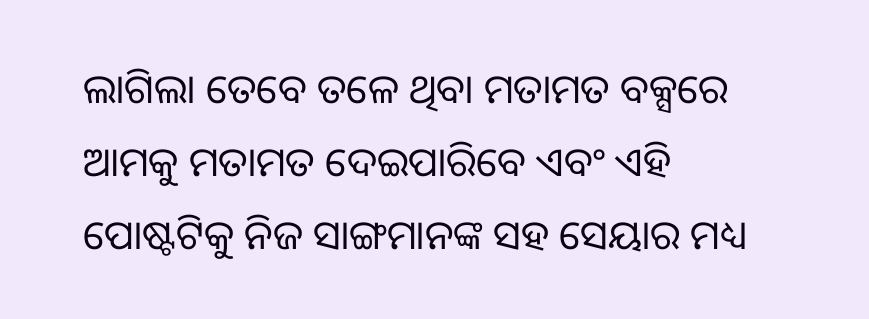ଲାଗିଲା ତେବେ ତଳେ ଥିବା ମତାମତ ବକ୍ସରେ ଆମକୁ ମତାମତ ଦେଇପାରିବେ ଏବଂ ଏହି ପୋଷ୍ଟଟିକୁ ନିଜ ସାଙ୍ଗମାନଙ୍କ ସହ ସେୟାର ମଧ୍ୟ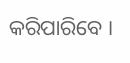କରିପାରିବେ ।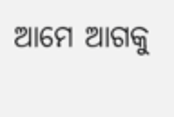ଆମେ ଆଗକୁ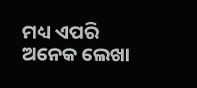ମଧ୍ୟ ଏପରି ଅନେକ ଲେଖା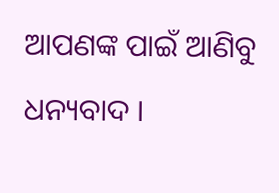ଆପଣଙ୍କ ପାଇଁ ଆଣିବୁ ଧନ୍ୟବାଦ ।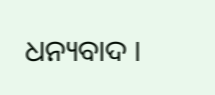ଧନ୍ୟବାଦ ।